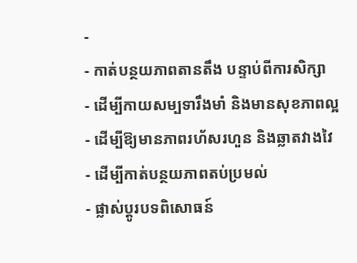-
- កាត់បន្ថយភាពតានតឹង បន្ទាប់ពីការសិក្សា
- ដើម្បីកាយសម្បទារឹងមាំ និងមានសុខភាពល្អ
- ដើម្បីឱ្យមានភាពរហ័សរហួន និងឆ្លាតវាងវៃ
- ដើម្បីកាត់បន្ថយភាពតប់ប្រមល់
- ផ្លាស់ប្តូរបទពិសោធន៍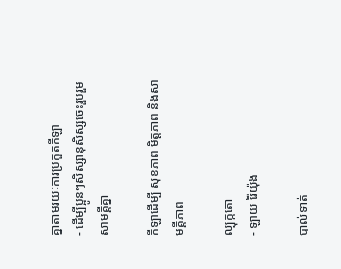គ្នាតាមរយៈការប្រកួតកីឡា
- ដើម្បីប្អូនៗសិស្សានុសិស្សចេះរួបរួមសាមគ្គីគ្នា

កីឡាដើម្បី សុខភាព មិត្តភាព និងសាមគ្គីភាព

ល្បុក្កតោ
- ឡាយ រ៉ៃយ៉ុង

បាល់ទាត់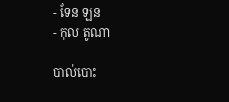- ទែន ឡន
- កុល តូណា

បាល់បោះ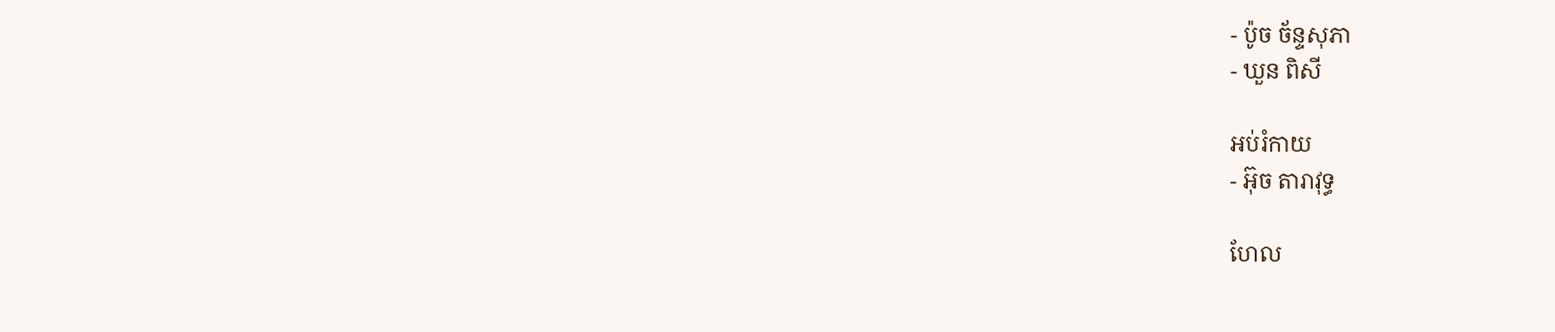- ប៉ូច ច័ន្ទសុភា
- ឃួន ពិសី

អប់រំកាយ
- អ៊ុច តារាវុទ្ធ

ហែល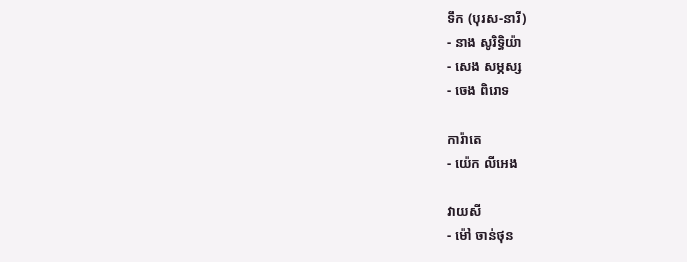ទឹក (បុរស-នារី)
- នាង សូរិទ្ធិយ៉ា
- សេង សម្ភស្ស
- ចេង ពិរោទ

ការ៉ាតេ
- យ៉េក លីអេង

វាយសី
- ម៉ៅ ចាន់ថុន